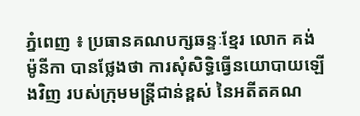ភ្នំពេញ ៖ ប្រធានគណបក្សឆន្ទៈខ្មែរ លោក គង់ ម៉ូនីកា បានថ្លែងថា ការសុំសិទ្ធិធ្វើនយោបាយឡើងវិញ របស់ក្រុមមន្រ្តីជាន់ខ្ពស់ នៃអតីតគណ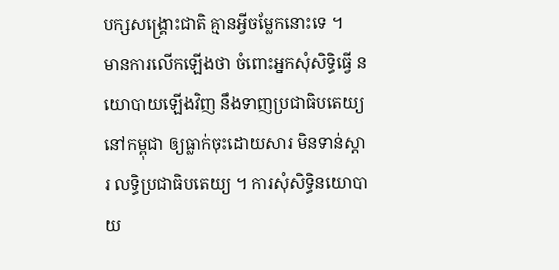បក្សសង្រ្គោះជាតិ គ្មានអ្វីចម្លែកនោះទេ ។
មានការលើកឡើងថា ចំពោះអ្នកសុំសិទ្ធិធ្វើ នយោបាយឡើងវិញ នឹងទាញប្រជាធិបតេយ្យ នៅកម្ពុជា ឲ្យធ្លាក់ចុះដោយសារ មិនទាន់ស្តារ លទ្ធិប្រជាធិបតេយ្យ ។ ការសុំសិទ្ធិនយោបាយ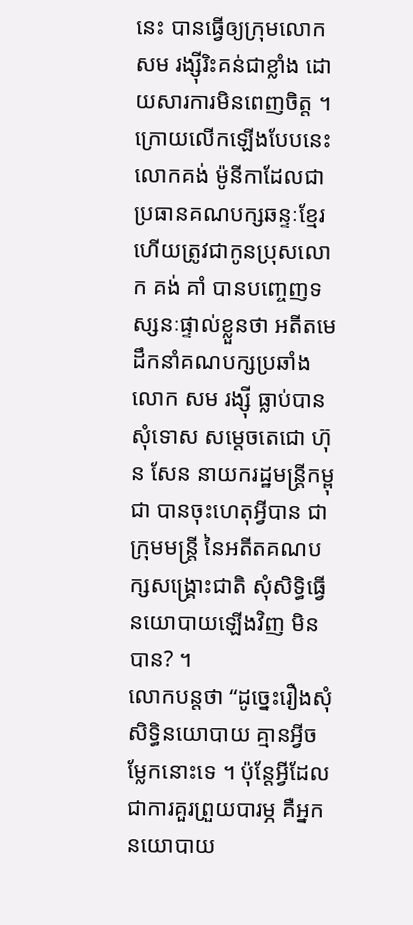នេះ បានធ្វើឲ្យក្រុមលោក សម រង្ស៊ីរិះគន់ជាខ្លាំង ដោយសារការមិនពេញចិត្ត ។
ក្រោយលើកឡើងបែបនេះ លោកគង់ ម៉ូនីកាដែលជាប្រធានគណបក្សឆន្ទៈខ្មែរ ហើយត្រូវជាកូនប្រុសលោក គង់ គាំ បានបញ្ចេញទស្សនៈផ្ទាល់ខ្លួនថា អតីតមេដឹកនាំគណបក្សប្រឆាំង លោក សម រង្ស៊ី ធ្លាប់បានសុំទោស សម្តេចតេជោ ហ៊ុន សែន នាយករដ្ឋមន្រ្តីកម្ពុជា បានចុះហេតុអ្វីបាន ជាក្រុមមន្រ្តី នៃអតីតគណបក្សសង្រ្គោះជាតិ សុំសិទ្ធិធ្វើនយោបាយឡើងវិញ មិនបាន? ។
លោកបន្តថា “ដូច្នេះរឿងសុំសិទ្ធិនយោបាយ គ្មានអ្វីចម្លែកនោះទេ ។ ប៉ុន្តែអ្វីដែលជាការគួរព្រួយបារម្ភ គឺអ្នកនយោបាយ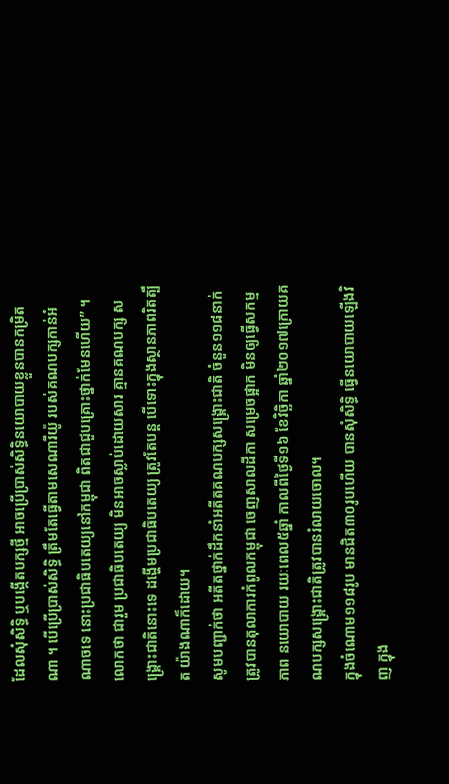ដែលសុំសិទ្ធិ ឬបង្កើតបក្សថ្មី អាចប្រើប្រាស់សិទ្ធិនយោបាយខ្លួនបានកម្រិតណា ។ បើប្រើប្រាស់សិទ្ធិ ត្រឹមតែធ្វើតាមសេណារីយ៉ូ របស់គណបក្សកាន់អំណាចទេ នោះប្រជាធិបតេយ្យនៅកម្ពុជា ពិតជាជួបគ្រោះថ្នាក់មែនហើយ” ។
លោកថា ជារួម ប្រជាធិបតេយ្យ មិនអាចស្លាប់ដោយសារ គ្មានគណបក្ស សង្គ្រោះជាតិនោះទេ ដង្ហើមប្រជាធិបតេយ្យ ត្រូវតែបន្ត បើទោះក្នុងស្ថានភាពរិតត្បឹត យ៉ាងណាក៏ដោយ។
សូមបញ្ជាក់ថា អតីតថ្នាក់ដឹកនាំអតីតគណបក្សសង្រ្គោះជាតិ ចំនួន១១៨នាក់ត្រូវបានតុលាការកំពូលកម្ពុជា ចេញសាលដីកា សម្រេចផ្អាក មិនឲ្យធ្វើសកម្មភាព នយោបាយ រយៈពេល៥ឆ្នាំ កាលពីថ្ងៃទី១៦ ខែវិច្ឆិកា ឆ្នាំ២០១៧ក្រោយគណបក្សសង្រ្គោះជាតិត្រូវបានរំលាយចោល។
ក្នុងចំណោម១១៨រូប មានជិត៣០រូបហើយ បានសុំសិទ្ធិ ធ្វើនយោបាយឡើងវិញ ក្នុង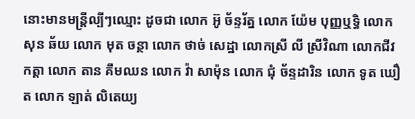នោះមានមន្រ្តីល្បីៗឈ្មោះ ដូចជា លោក អ៊ូ ច័ន្ទរ័ត្ន លោក យ៉ែម បុញ្ញឬទ្ធិ លោក សុន ឆ័យ លោក មុត ចន្ថា លោក ថាច់ សេដ្ឋា លោកស្រី លី ស្រីវិណា លោកជីវ កត្តា លោក តាន គឹមឈន លោក វ៉ា សាម៉ុន លោក ជុំ ច័ន្ទដារិន លោក ទូត ឃឿត លោក ឡាត់ លិតេយ្យ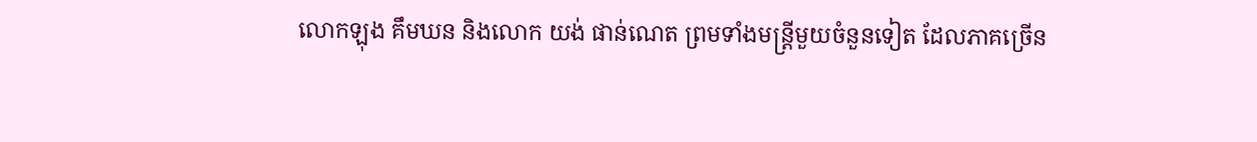លោកឡុង គឹមឃន និងលោក យង់ ផាន់ណេត ព្រមទាំងមន្រ្តីមួយចំនួនទៀត ដែលភាគច្រើន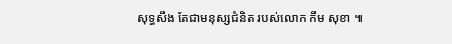សុទ្ធសឹង តែជាមនុស្សជំនិត របស់លោក កឹម សុខា ៕